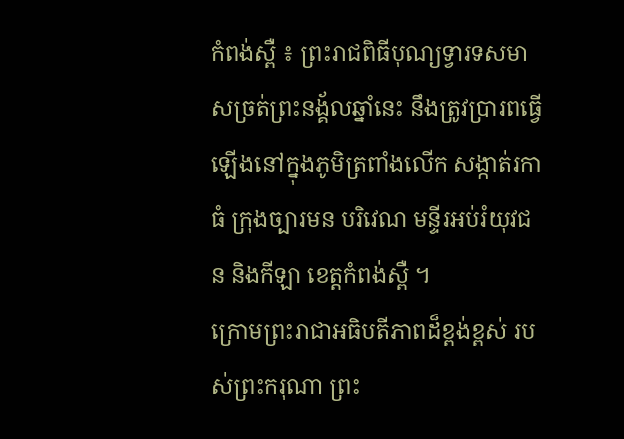កំពង់ស្ពឺ ៖ ព្រះរាជពិធីបុណ្យទ្វារទសមាសច្រត់ព្រះនង្គ័លឆ្នាំនេះ នឹងត្រូវប្រារពធ្វើឡើងនៅក្នុងភូមិត្រពាំងលើក សង្កាត់រកាធំ ក្រុងច្បារមន បរិវេណ មន្ទីរអប់រំយុវជន និងកីឡា ខេត្តកំពង់ស្ពឺ ។
ក្រោមព្រះរាជាអធិបតីភាពដ៏ខ្ពង់ខ្ពស់ របស់ព្រះករុណា ព្រះ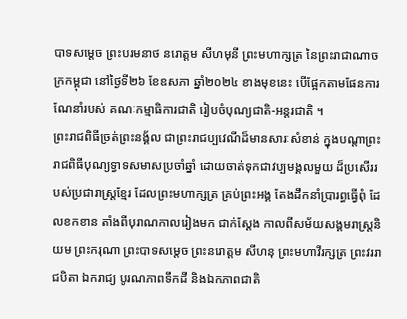បាទសម្ដេច ព្រះបរមនាថ នរោត្តម សីហមុនី ព្រះមហាក្សត្រ នៃព្រះរាជាណាចក្រកម្ពុជា នៅថ្ងៃទី២៦ ខែឧសភា ឆ្នាំ២០២៤ ខាងមុខនេះ បើផ្អែកតាមផែនការ ណែនាំរបស់ គណៈកម្មាធិការជាតិ រៀបចំបុណ្យជាតិ-អន្តរជាតិ ។
ព្រះរាជពិធីច្រត់ព្រះនង្គ័ល ជាព្រះរាជប្បវេណីដ៏មានសារៈសំខាន់ ក្នុងបណ្តាព្រះរាជពិធីបុណ្យទ្វាទសមាសប្រចាំឆ្នាំ ដោយចាត់ទុកជាវប្បមង្គលមួយ ដ៏ប្រសើររបស់ប្រជារាស្ត្រខ្មែរ ដែលព្រះមហាក្សត្រ គ្រប់ព្រះអង្គ តែងដឹកនាំប្រារព្ធធ្វើពុំ ដែលខកខាន តាំងពីបុរាណកាលរៀងមក ជាក់ស្តែង កាលពីសម័យសង្គមរាស្ត្រនិយម ព្រះករុណា ព្រះបាទសម្តេច ព្រះនរោត្តម សីហនុ ព្រះមហាវីរក្សត្រ ព្រះវររាជបិតា ឯករាជ្យ បូរណភាពទឹកដី និងឯកភាពជាតិ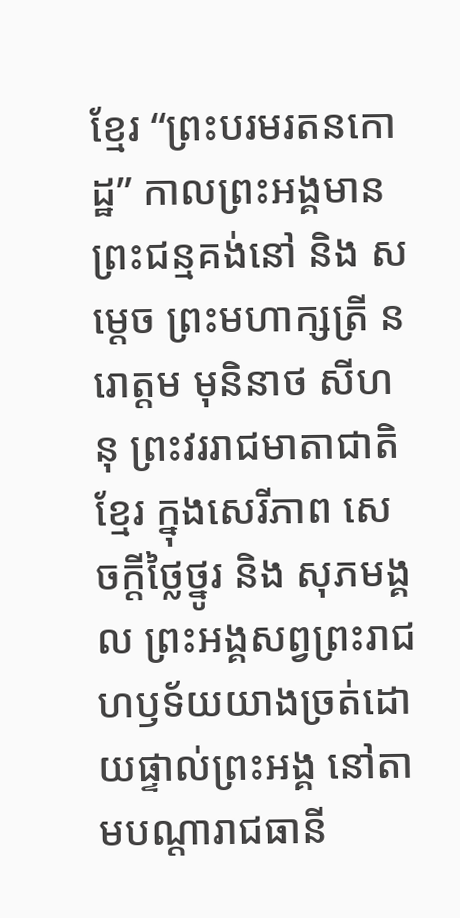ខ្មែរ “ព្រះបរមរតនកោដ្ឋ” កាលព្រះអង្គមានព្រះជន្មគង់នៅ និង សម្តេច ព្រះមហាក្សត្រី នរោត្តម មុនិនាថ សីហនុ ព្រះវររាជមាតាជាតិខ្មែរ ក្នុងសេរីភាព សេចក្តីថ្លៃថ្នូរ និង សុភមង្គល ព្រះអង្គសព្វព្រះរាជហឫទ័យយាងច្រត់ដោយផ្ទាល់ព្រះអង្គ នៅតាមបណ្តារាជធានី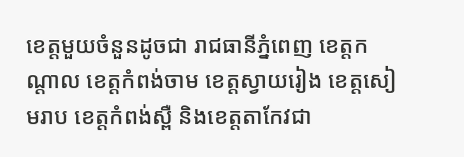ខេត្តមួយចំនួនដូចជា រាជធានីភ្នំពេញ ខេត្តកណ្តាល ខេត្តកំពង់ចាម ខេត្តស្វាយរៀង ខេត្តសៀមរាប ខេត្តកំពង់ស្ពឺ និងខេត្តតាកែវជា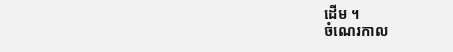ដើម ។
ចំណេរកាល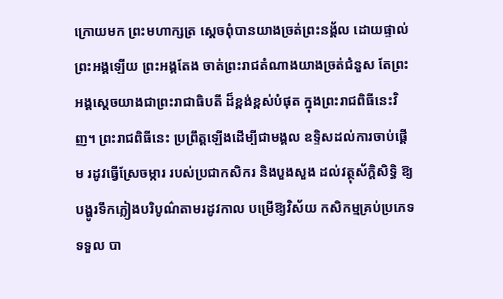ក្រោយមក ព្រះមហាក្សត្រ ស្តេចពុំបានយាងច្រត់ព្រះនង្គ័ល ដោយផ្ទាល់ព្រះអង្គឡើយ ព្រះអង្គតែង ចាត់ព្រះរាជតំណាងយាងច្រត់ជំនួស តែព្រះអង្គស្តេចយាងជាព្រះរាជាធិបតី ដ៏ខ្ពង់ខ្ពស់បំផុត ក្នុងព្រះរាជពិធីនេះវិញ។ ព្រះរាជពិធីនេះ ប្រព្រឹត្តឡើងដើម្បីជាមង្គល ឧទ្ទិសដល់ការចាប់ផ្តើម រដូវធ្វើស្រែចម្ការ របស់ប្រជាកសិករ និងបួងសួង ដល់វត្ថុស័ក្តិសិទ្ធិ ឱ្យបង្ហូរទឹកភ្លៀងបរិបូណ៌តាមរដូវកាល បម្រើឱ្យវិស័យ កសិកម្មគ្រប់ប្រភេទ ទទួល បា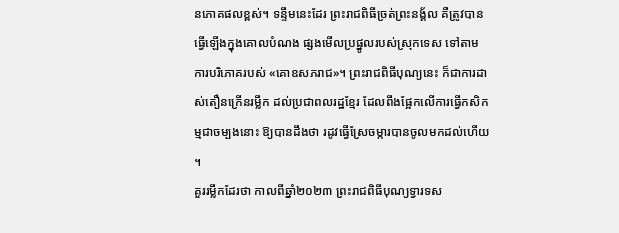នភោគផលខ្ពស់។ ទន្ទឹមនេះដែរ ព្រះរាជពិធីច្រត់ព្រះនង្គ័ល គឺត្រូវបានធ្វើឡើងក្នុងគោលបំណង ផ្សងមើលប្រផ្នូលរបស់ស្រុកទេស ទៅតាមការបរិភោគរបស់ «គោឧសភរាជ»។ ព្រះរាជពិធីបុណ្យនេះ ក៏ជាការដាស់តឿនក្រើនរម្លឹក ដល់ប្រជាពលរដ្ឋខ្មែរ ដែលពឹងផ្អែកលើការធ្វើកសិកម្មជាចម្បងនោះ ឱ្យបានដឹងថា រដូវធ្វើស្រែចម្ការបានចូលមកដល់ហើយ ។
គួររម្លឹកដែរថា កាលពីឆ្នាំ២០២៣ ព្រះរាជពិធីបុណ្យទ្វារទស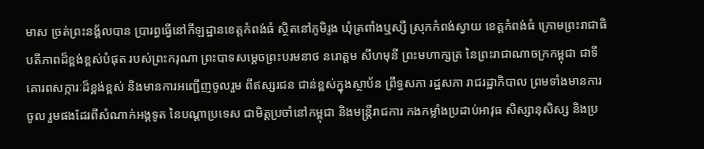មាស ច្រត់ព្រះនង្គ័លបាន ប្រារព្ធធ្វើនៅកីឡដ្ឋានខេត្តកំពង់ធំ ស្ថិតនៅភូមិរូង ឃុំត្រពាំងឬស្សី ស្រុកកំពង់ស្វាយ ខេត្តកំពង់ធំ ក្រោមព្រះរាជាធិបតីភាពដ៏ខ្ពង់ខ្ពស់បំផុត របស់ព្រះករុណា ព្រះបាទសម្តេចព្រះបរមនាថ នរោត្តម សីហមុនី ព្រះមហាក្សត្រ នៃព្រះរាជាណាចក្រកម្ពុជា ជាទីគោរពសក្ការៈដ៏ខ្ពង់ខ្ពស់ និងមានការអញ្ជើញចូលរួម ពីឥស្សរជន ជាន់ខ្ពស់ក្នុងស្ថាប័ន ព្រឹទ្ធសភា រដ្ឋសភា រាជរដ្ឋាភិបាល ព្រមទាំងមានការចូល រួមផងដែរពីសំណាក់អង្គទូត នៃបណ្ដាប្រទេស ជាមិត្តប្រចាំនៅកម្ពុជា និងមន្រ្តីរាជការ កងកម្លាំងប្រដាប់អាវុធ សិស្សានុសិស្ស និងប្រ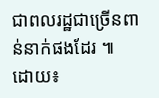ជាពលរដ្ឋជាច្រើនពាន់នាក់ផងដែរ ៕
ដោយ៖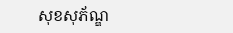សុខសុភ័ណ្ឌ